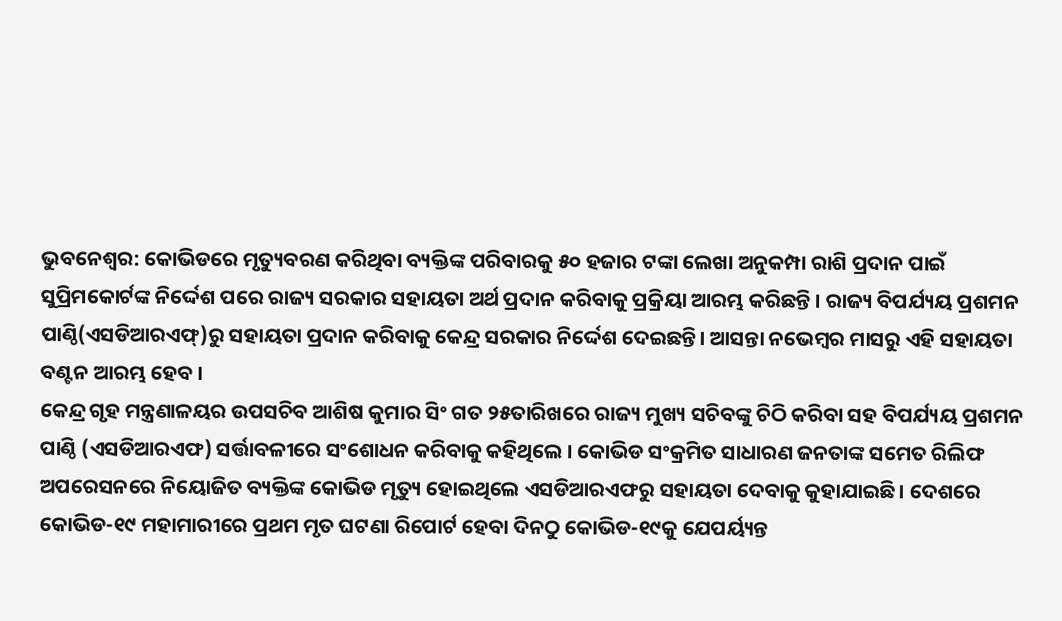ଭୁବନେଶ୍ୱର: କୋଭିଡରେ ମୃତ୍ୟୁବରଣ କରିଥିବା ବ୍ୟକ୍ତିଙ୍କ ପରିବାରକୁ ୫୦ ହଜାର ଟଙ୍କା ଲେଖା ଅନୁକମ୍ପା ରାଶି ପ୍ରଦାନ ପାଇଁ ସୁପ୍ରିମକୋର୍ଟଙ୍କ ନିର୍ଦ୍ଦେଶ ପରେ ରାଜ୍ୟ ସରକାର ସହାୟତା ଅର୍ଥ ପ୍ରଦାନ କରିବାକୁ ପ୍ରକ୍ରିୟା ଆରମ୍ଭ କରିଛନ୍ତି । ରାଜ୍ୟ ବିପର୍ଯ୍ୟୟ ପ୍ରଶମନ ପାଣ୍ଠି(ଏସଡିଆରଏଫ୍)ରୁ ସହାୟତା ପ୍ରଦାନ କରିବାକୁ କେନ୍ଦ୍ର ସରକାର ନିର୍ଦ୍ଦେଶ ଦେଇଛନ୍ତି। ଆସନ୍ତା ନଭେମ୍ବର ମାସରୁ ଏହି ସହାୟତା ବଣ୍ଟନ ଆରମ୍ଭ ହେବ ।
କେନ୍ଦ୍ର ଗୃହ ମନ୍ତ୍ରଣାଳୟର ଉପସଚିବ ଆଶିଷ କୁମାର ସିଂ ଗତ ୨୫ତାରିଖରେ ରାଜ୍ୟ ମୁଖ୍ୟ ସଚିବଙ୍କୁ ଚିଠି କରିବା ସହ ବିପର୍ଯ୍ୟୟ ପ୍ରଶମନ ପାଣ୍ଠି (ଏସଡିଆରଏଫ) ସର୍ତ୍ତାବଳୀରେ ସଂଶୋଧନ କରିବାକୁ କହିଥିଲେ । କୋଭିଡ ସଂକ୍ରମିତ ସାଧାରଣ ଜନତାଙ୍କ ସମେତ ରିଲିଫ ଅପରେସନରେ ନିୟୋଜିତ ବ୍ୟକ୍ତିଙ୍କ କୋଭିଡ ମୃତ୍ୟୁ ହୋଇଥିଲେ ଏସଡିଆରଏଫରୁ ସହାୟତା ଦେବାକୁ କୁହାଯାଇଛି । ଦେଶରେ କୋଭିଡ-୧୯ ମହାମାରୀରେ ପ୍ରଥମ ମୃତ ଘଟଣା ରିପୋର୍ଟ ହେବା ଦିନଠୁ କୋଭିଡ-୧୯କୁ ଯେପର୍ୟ୍ୟନ୍ତ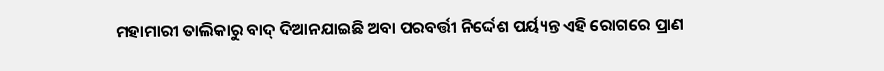ମହାମାରୀ ତାଲିକାରୁ ବାଦ୍ ଦିଆନଯାଇଛି ଅବା ପରବର୍ତ୍ତୀ ନିର୍ଦ୍ଦେଶ ପର୍ୟ୍ୟନ୍ତ ଏହି ରୋଗରେ ପ୍ରାଣ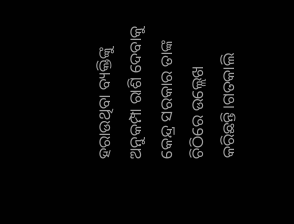ହରାଉଥିବା ବ୍ୟକ୍ତିଙ୍କୁ ଅନୁକମ୍ପା ରାଶି ଦେବାକୁ କେନ୍ଦ୍ର ସରକାର ତାଙ୍କ ଚିଠିରେ ଉଲ୍ଲେଖ କରିଛନ୍ତି।ଗତକାଲି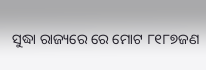ସୁଦ୍ଧା ରାଜ୍ୟରେ ରେ ମୋଟ ୮୧୮୭ଜଣ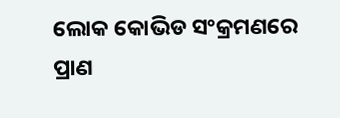ଲୋକ କୋଭିଡ ସଂକ୍ରମଣରେ ପ୍ରାଣ